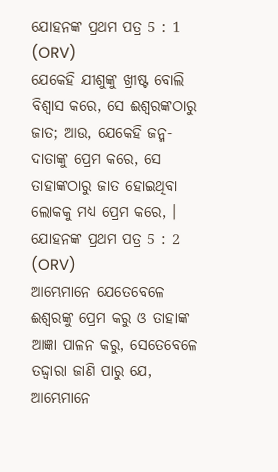ଯୋହନଙ୍କ ପ୍ରଥମ ପତ୍ର 5 : 1 (ORV)
ଯେକେହି ଯୀଶୁଙ୍କୁ ଖ୍ରୀଷ୍ଟ ବୋଲି ବିଶ୍ଵାସ କରେ, ସେ ଈଶ୍ଵରଙ୍କଠାରୁ ଜାତ; ଆଉ, ଯେକେହି ଜନ୍ମ- ଦାତାଙ୍କୁ ପ୍ରେମ କରେ, ସେ ତାହାଙ୍କଠାରୁ ଜାତ ହୋଇଥିବା ଲୋକକୁ ମଧ୍ୟ ପ୍ରେମ କରେ, ।
ଯୋହନଙ୍କ ପ୍ରଥମ ପତ୍ର 5 : 2 (ORV)
ଆମ୍ଭେମାନେ ଯେତେବେଳେ ଈଶ୍ଵରଙ୍କୁ ପ୍ରେମ କରୁ ଓ ତାହାଙ୍କ ଆଜ୍ଞା ପାଳନ କରୁ, ସେତେବେଳେ ତଦ୍ଦ୍ଵାରା ଜାଣି ପାରୁ ଯେ, ଆମ୍ଭେମାନେ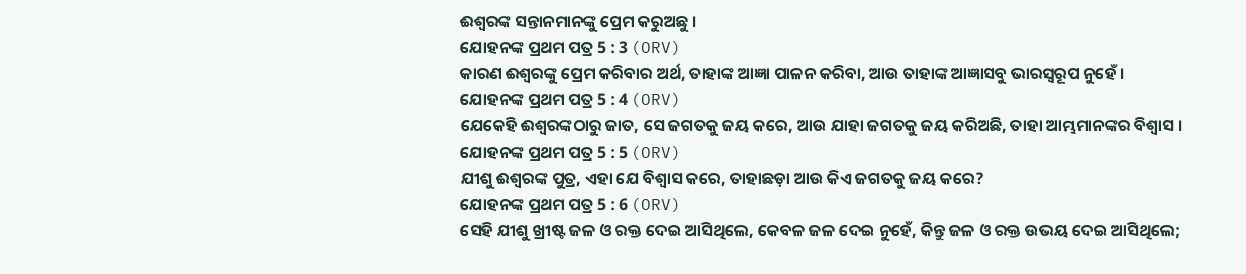ଈଶ୍ଵରଙ୍କ ସନ୍ତାନମାନଙ୍କୁ ପ୍ରେମ କରୁଅଛୁ ।
ଯୋହନଙ୍କ ପ୍ରଥମ ପତ୍ର 5 : 3 (ORV)
କାରଣ ଈଶ୍ଵରଙ୍କୁ ପ୍ରେମ କରିବାର ଅର୍ଥ, ତାହାଙ୍କ ଆଜ୍ଞା ପାଳନ କରିବା, ଆଉ ତାହାଙ୍କ ଆଜ୍ଞାସବୁ ଭାରସ୍ଵରୂପ ନୁହେଁ ।
ଯୋହନଙ୍କ ପ୍ରଥମ ପତ୍ର 5 : 4 (ORV)
ଯେକେହି ଈଶ୍ଵରଙ୍କଠାରୁ ଜାତ, ସେ ଜଗତକୁ ଜୟ କରେ, ଆଉ ଯାହା ଜଗତକୁ ଜୟ କରିଅଛି, ତାହା ଆମ୍ଭମାନଙ୍କର ବିଶ୍ଵାସ ।
ଯୋହନଙ୍କ ପ୍ରଥମ ପତ୍ର 5 : 5 (ORV)
ଯୀଶୁ ଈଶ୍ଵରଙ୍କ ପୁତ୍ର, ଏହା ଯେ ବିଶ୍ଵାସ କରେ, ତାହାଛଡ଼ା ଆଉ କିଏ ଜଗତକୁ ଜୟ କରେ?
ଯୋହନଙ୍କ ପ୍ରଥମ ପତ୍ର 5 : 6 (ORV)
ସେହି ଯୀଶୁ ଖ୍ରୀଷ୍ଟ ଜଳ ଓ ରକ୍ତ ଦେଇ ଆସିଥିଲେ, କେବଳ ଜଳ ଦେଇ ନୁହେଁ, କିନ୍ତୁ ଜଳ ଓ ରକ୍ତ ଉଭୟ ଦେଇ ଆସିଥିଲେ;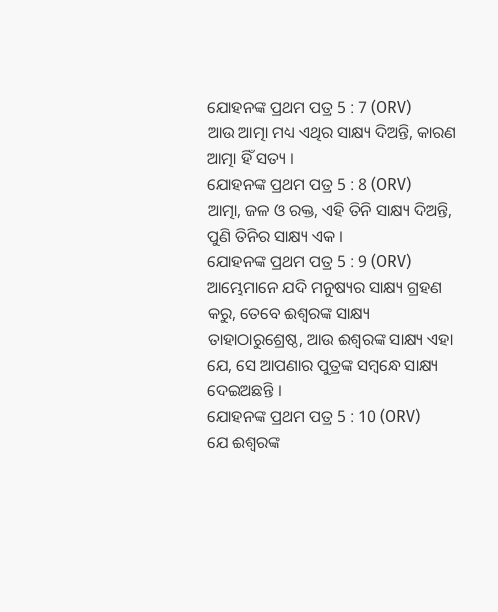ଯୋହନଙ୍କ ପ୍ରଥମ ପତ୍ର 5 : 7 (ORV)
ଆଉ ଆତ୍ମା ମଧ୍ୟ ଏଥିର ସାକ୍ଷ୍ୟ ଦିଅନ୍ତି, କାରଣ ଆତ୍ମା ହିଁ ସତ୍ୟ ।
ଯୋହନଙ୍କ ପ୍ରଥମ ପତ୍ର 5 : 8 (ORV)
ଆତ୍ମା, ଜଳ ଓ ରକ୍ତ, ଏହି ତିନି ସାକ୍ଷ୍ୟ ଦିଅନ୍ତି, ପୁଣି ତିନିର ସାକ୍ଷ୍ୟ ଏକ ।
ଯୋହନଙ୍କ ପ୍ରଥମ ପତ୍ର 5 : 9 (ORV)
ଆମ୍ଭେମାନେ ଯଦି ମନୁଷ୍ୟର ସାକ୍ଷ୍ୟ ଗ୍ରହଣ କରୁ, ତେବେ ଈଶ୍ଵରଙ୍କ ସାକ୍ଷ୍ୟ ତାହାଠାରୁଶ୍ରେଷ୍ଠ, ଆଉ ଈଶ୍ଵରଙ୍କ ସାକ୍ଷ୍ୟ ଏହା ଯେ, ସେ ଆପଣାର ପୁତ୍ରଙ୍କ ସମ୍ଵନ୍ଧେ ସାକ୍ଷ୍ୟ ଦେଇଅଛନ୍ତି ।
ଯୋହନଙ୍କ ପ୍ରଥମ ପତ୍ର 5 : 10 (ORV)
ଯେ ଈଶ୍ଵରଙ୍କ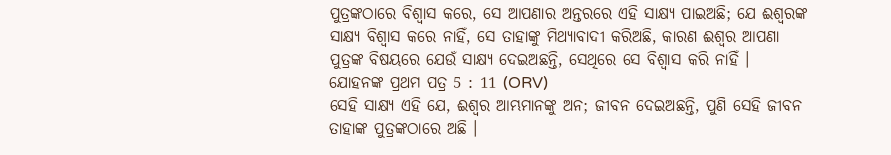ପୁତ୍ରଙ୍କଠାରେ ବିଶ୍ଵାସ କରେ, ସେ ଆପଣାର ଅନ୍ତରରେ ଏହି ସାକ୍ଷ୍ୟ ପାଇଅଛି; ଯେ ଈଶ୍ଵରଙ୍କ ସାକ୍ଷ୍ୟ ବିଶ୍ଵାସ କରେ ନାହିଁ, ସେ ତାହାଙ୍କୁ ମିଥ୍ୟାବାଦୀ କରିଅଛି, କାରଣ ଈଶ୍ଵର ଆପଣା ପୁତ୍ରଙ୍କ ବିଷୟରେ ଯେଉଁ ସାକ୍ଷ୍ୟ ଦେଇଅଛନ୍ତି, ସେଥିରେ ସେ ବିଶ୍ଵାସ କରି ନାହିଁ ।
ଯୋହନଙ୍କ ପ୍ରଥମ ପତ୍ର 5 : 11 (ORV)
ସେହି ସାକ୍ଷ୍ୟ ଏହି ଯେ, ଈଶ୍ଵର ଆମ୍ଭମାନଙ୍କୁ ଅନ; ଜୀବନ ଦେଇଅଛନ୍ତି, ପୁଣି ସେହି ଜୀବନ ତାହାଙ୍କ ପୁତ୍ରଙ୍କଠାରେ ଅଛି ।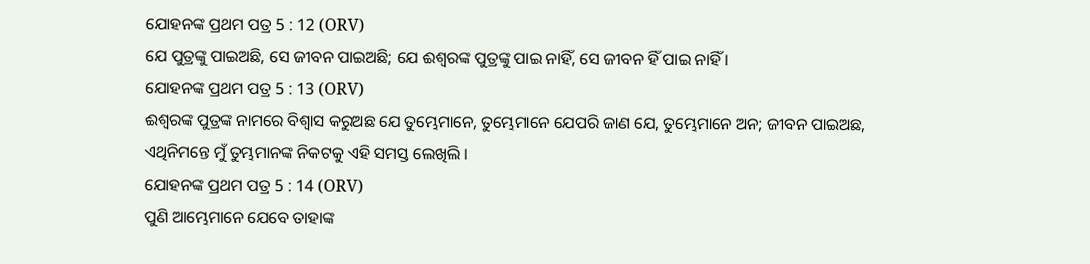ଯୋହନଙ୍କ ପ୍ରଥମ ପତ୍ର 5 : 12 (ORV)
ଯେ ପୁତ୍ରଙ୍କୁ ପାଇଅଛି, ସେ ଜୀବନ ପାଇଅଛି; ଯେ ଈଶ୍ଵରଙ୍କ ପୁତ୍ରଙ୍କୁ ପାଇ ନାହିଁ, ସେ ଜୀବନ ହିଁ ପାଇ ନାହିଁ ।
ଯୋହନଙ୍କ ପ୍ରଥମ ପତ୍ର 5 : 13 (ORV)
ଈଶ୍ଵରଙ୍କ ପୁତ୍ରଙ୍କ ନାମରେ ବିଶ୍ଵାସ କରୁଅଛ ଯେ ତୁମ୍ଭେମାନେ, ତୁମ୍ଭେମାନେ ଯେପରି ଜାଣ ଯେ, ତୁମ୍ଭେମାନେ ଅନ; ଜୀବନ ପାଇଅଛ, ଏଥିନିମନ୍ତେ ମୁଁ ତୁମ୍ଭମାନଙ୍କ ନିକଟକୁ ଏହି ସମସ୍ତ ଲେଖିଲି ।
ଯୋହନଙ୍କ ପ୍ରଥମ ପତ୍ର 5 : 14 (ORV)
ପୁଣି ଆମ୍ଭେମାନେ ଯେବେ ତାହାଙ୍କ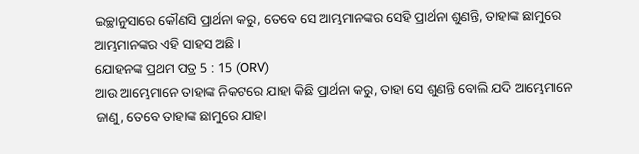ଇଚ୍ଛାନୁସାରେ କୌଣସି ପ୍ରାର୍ଥନା କରୁ, ତେବେ ସେ ଆମ୍ଭମାନଙ୍କର ସେହି ପ୍ରାର୍ଥନା ଶୁଣନ୍ତି, ତାହାଙ୍କ ଛାମୁରେ ଆମ୍ଭମାନଙ୍କର ଏହି ସାହସ ଅଛି ।
ଯୋହନଙ୍କ ପ୍ରଥମ ପତ୍ର 5 : 15 (ORV)
ଆଉ ଆମ୍ଭେମାନେ ତାହାଙ୍କ ନିକଟରେ ଯାହା କିଛି ପ୍ରାର୍ଥନା କରୁ, ତାହା ସେ ଶୁଣନ୍ତି ବୋଲି ଯଦି ଆମ୍ଭେମାନେ ଜାଣୁ, ତେବେ ତାହାଙ୍କ ଛାମୁରେ ଯାହା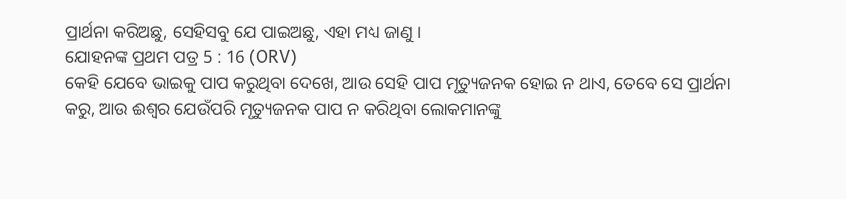ପ୍ରାର୍ଥନା କରିଅଛୁ, ସେହିସବୁ ଯେ ପାଇଅଛୁ, ଏହା ମଧ୍ୟ ଜାଣୁ ।
ଯୋହନଙ୍କ ପ୍ରଥମ ପତ୍ର 5 : 16 (ORV)
କେହି ଯେବେ ଭାଇକୁ ପାପ କରୁଥିବା ଦେଖେ, ଆଉ ସେହି ପାପ ମୃତ୍ୟୁଜନକ ହୋଇ ନ ଥାଏ, ତେବେ ସେ ପ୍ରାର୍ଥନା କରୁ, ଆଉ ଈଶ୍ଵର ଯେଉଁପରି ମୃତ୍ୟୁଜନକ ପାପ ନ କରିଥିବା ଲୋକମାନଙ୍କୁ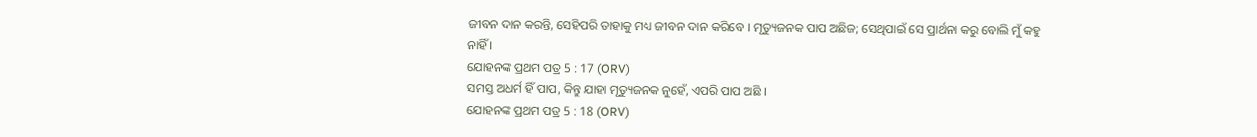ଜୀବନ ଦାନ କରନ୍ତି, ସେହିପରି ତାହାକୁ ମଧ୍ୟ ଜୀବନ ଦାନ କରିବେ । ମୃତ୍ୟୁଜନକ ପାପ ଅଛିଜ; ସେଥିପାଇଁ ସେ ପ୍ରାର୍ଥନା କରୁ ବୋଲି ମୁଁ କହୁ ନାହିଁ ।
ଯୋହନଙ୍କ ପ୍ରଥମ ପତ୍ର 5 : 17 (ORV)
ସମସ୍ତ ଅଧର୍ମ ହିଁ ପାପ, କିନ୍ତୁ ଯାହା ମୃତ୍ୟୁଜନକ ନୁହେଁ, ଏପରି ପାପ ଅଛି ।
ଯୋହନଙ୍କ ପ୍ରଥମ ପତ୍ର 5 : 18 (ORV)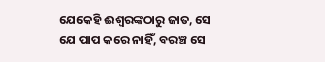ଯେକେହି ଈଶ୍ଵରଙ୍କଠାରୁ ଜାତ, ସେ ଯେ ପାପ କରେ ନାହିଁ, ବରଞ୍ଚ ସେ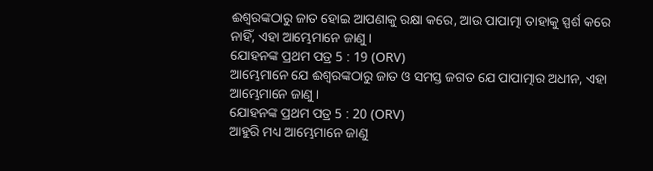ଈଶ୍ଵରଙ୍କଠାରୁ ଜାତ ହୋଇ ଆପଣାକୁ ରକ୍ଷା କରେ, ଆଉ ପାପାତ୍ମା ତାହାକୁ ସ୍ପର୍ଶ କରେ ନାହିଁ, ଏହା ଆମ୍ଭେମାନେ ଜାଣୁ ।
ଯୋହନଙ୍କ ପ୍ରଥମ ପତ୍ର 5 : 19 (ORV)
ଆମ୍ଭେମାନେ ଯେ ଈଶ୍ଵରଙ୍କଠାରୁ ଜାତ ଓ ସମସ୍ତ ଜଗତ ଯେ ପାପାତ୍ମାର ଅଧୀନ, ଏହା ଆମ୍ଭେମାନେ ଜାଣୁ ।
ଯୋହନଙ୍କ ପ୍ରଥମ ପତ୍ର 5 : 20 (ORV)
ଆହୁରି ମଧ୍ୟ ଆମ୍ଭେମାନେ ଜାଣୁ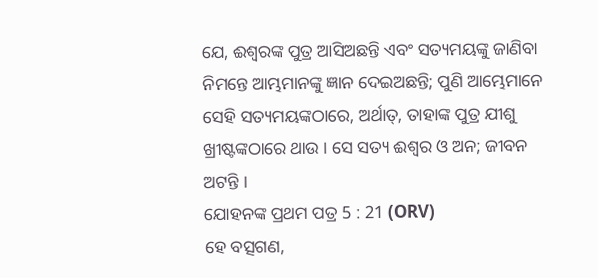ଯେ, ଈଶ୍ଵରଙ୍କ ପୁତ୍ର ଆସିଅଛନ୍ତି ଏବଂ ସତ୍ୟମୟଙ୍କୁ ଜାଣିବା ନିମନ୍ତେ ଆମ୍ଭମାନଙ୍କୁ ଜ୍ଞାନ ଦେଇଅଛନ୍ତି; ପୁଣି ଆମ୍ଭେମାନେ ସେହି ସତ୍ୟମୟଙ୍କଠାରେ, ଅର୍ଥାତ୍, ତାହାଙ୍କ ପୁତ୍ର ଯୀଶୁ ଖ୍ରୀଷ୍ଟଙ୍କଠାରେ ଥାଉ । ସେ ସତ୍ୟ ଈଶ୍ଵର ଓ ଅନ; ଜୀବନ ଅଟନ୍ତି ।
ଯୋହନଙ୍କ ପ୍ରଥମ ପତ୍ର 5 : 21 (ORV)
ହେ ବତ୍ସଗଣ,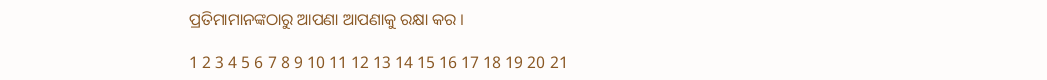ପ୍ରତିମାମାନଙ୍କଠାରୁ ଆପଣା ଆପଣାକୁ ରକ୍ଷା କର ।

1 2 3 4 5 6 7 8 9 10 11 12 13 14 15 16 17 18 19 20 21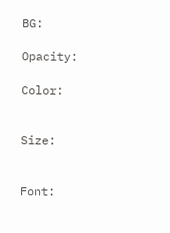BG:

Opacity:

Color:


Size:


Font: